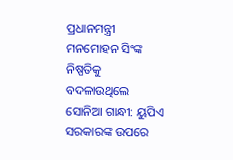ପ୍ରଧାନମନ୍ତ୍ରୀ ମନମୋହନ ସିଂଙ୍କ ନିଷ୍ପତିକୁ ବଦଳାଉଥିଲେ ସୋନିଆ ଗାନ୍ଧୀ: ୟୁପିଏ ସରକାରଙ୍କ ଉପରେ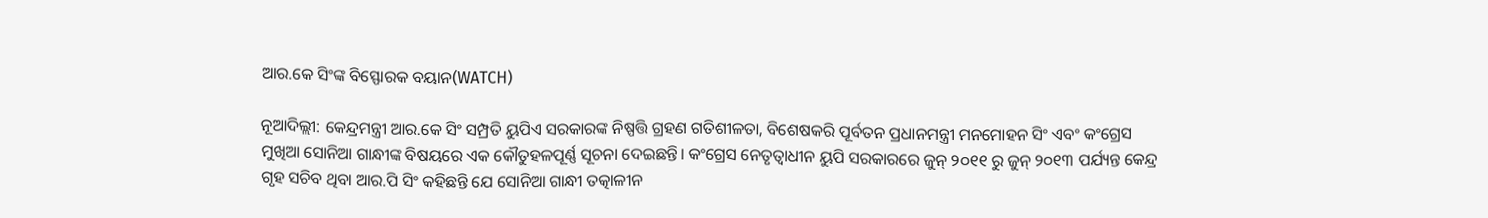ଆର.କେ ସିଂଙ୍କ ବିସ୍ଫୋରକ ବୟାନ(WATCH)

ନୂଆଦିଲ୍ଲୀ: କେନ୍ଦ୍ରମନ୍ତ୍ରୀ ଆର.କେ ସିଂ ସମ୍ପ୍ରତି ୟୁପିଏ ସରକାରଙ୍କ ନିଷ୍ପତ୍ତି ଗ୍ରହଣ ଗତିଶୀଳତା, ବିଶେଷକରି ପୂର୍ବତନ ପ୍ରଧାନମନ୍ତ୍ରୀ ମନମୋହନ ସିଂ ଏବଂ କଂଗ୍ରେସ ମୁଖିଆ ସୋନିଆ ଗାନ୍ଧୀଙ୍କ ବିଷୟରେ ଏକ କୌତୁହଳପୂର୍ଣ୍ଣ ସୂଚନା ଦେଇଛନ୍ତି। କଂଗ୍ରେସ ନେତୃତ୍ୱାଧୀନ ୟୁପି ସରକାରରେ ଜୁନ୍ ୨୦୧୧ ରୁ ଜୁନ୍ ୨୦୧୩ ପର୍ଯ୍ୟନ୍ତ କେନ୍ଦ୍ର ଗୃହ ସଚିବ ଥିବା ଆର.ପି ସିଂ କହିଛନ୍ତି ଯେ ସୋନିଆ ଗାନ୍ଧୀ ତତ୍କାଳୀନ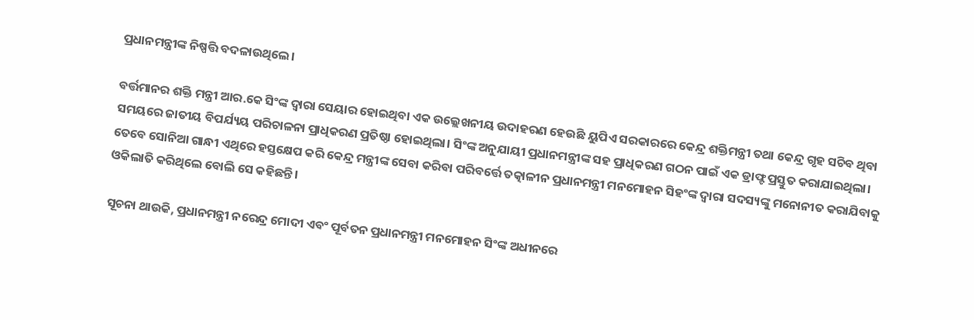ପ୍ରଧାନମନ୍ତ୍ରୀଙ୍କ ନିଷ୍ପତ୍ତି ବଦଳାଉଥିଲେ।

ବର୍ତ୍ତମାନର ଶକ୍ତି ମନ୍ତ୍ରୀ ଆର.କେ ସିଂଙ୍କ ଦ୍ୱାରା ସେୟାର ହୋଇଥିବା ଏକ ଉଲ୍ଲେଖନୀୟ ଉଦାହରଣ ହେଉଛି ୟୁପିଏ ସରକାରରେ କେନ୍ଦ୍ର ଶକ୍ତିମନ୍ତ୍ରୀ ତଥା କେନ୍ଦ୍ର ଗୃହ ସଚିବ ଥିବା ସମୟରେ ଜାତୀୟ ବିପର୍ଯ୍ୟୟ ପରିଚାଳନା ପ୍ରାଧିକରଣ ପ୍ରତିଷ୍ଠା ହୋଇଥିଲା। ସିଂଙ୍କ ଅନୁଯାୟୀ ପ୍ରଧାନମନ୍ତ୍ରୀଙ୍କ ସହ ପ୍ରାଧିକରଣ ଗଠନ ପାଇଁ ଏକ ଡ୍ରାଫ୍ଟ ପ୍ରସ୍ତୁତ କରାଯାଇଥିଲା। ତେବେ ସୋନିଆ ଗାନ୍ଧୀ ଏଥିରେ ହସ୍ତକ୍ଷେପ କରି କେନ୍ଦ୍ର ମନ୍ତ୍ରୀଙ୍କ ସେବା କରିବା ପରିବର୍ତ୍ତେ ତତ୍କାଳୀନ ପ୍ରଧାନମନ୍ତ୍ରୀ ମନମୋହନ ସିହଂଙ୍କ ଦ୍ୱାରା ସଦସ୍ୟଙ୍କୁ ମନୋନୀତ କରାଯିବାକୁ ଓକିଲାତି କରିଥିଲେ ବୋଲି ସେ କହିଛନ୍ତି।

ସୂଚନା ଥାଉକି, ପ୍ରଧାନମନ୍ତ୍ରୀ ନରେନ୍ଦ୍ର ମୋଦୀ ଏବଂ ପୂର୍ବତନ ପ୍ରଧାନମନ୍ତ୍ରୀ ମନମୋହନ ସିଂଙ୍କ ଅଧୀନରେ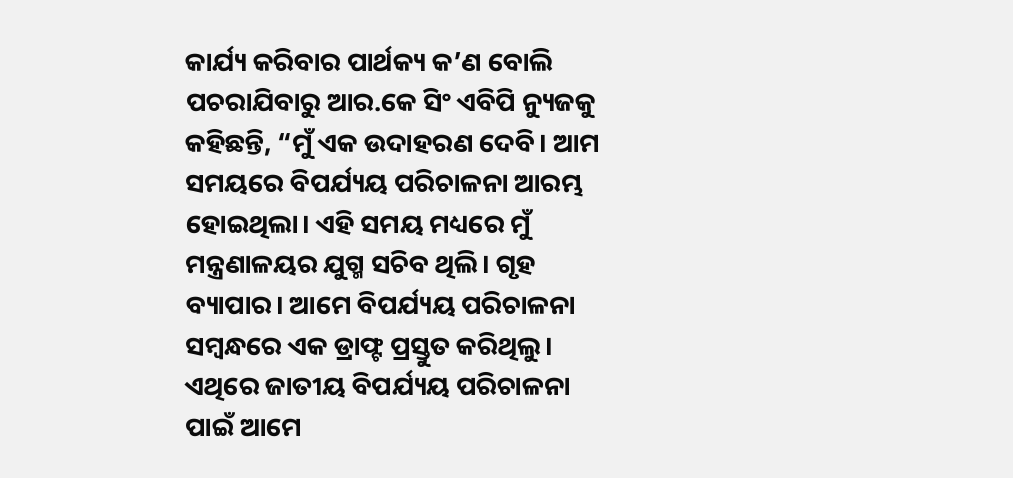କାର୍ଯ୍ୟ କରିବାର ପାର୍ଥକ୍ୟ କ’ଣ ବୋଲି ପଚରାଯିବାରୁ ଆର.କେ ସିଂ ଏବିପି ନ୍ୟୁଜକୁ କହିଛନ୍ତି, “ମୁଁ ଏକ ଉଦାହରଣ ଦେବି। ଆମ ସମୟରେ ବିପର୍ଯ୍ୟୟ ପରିଚାଳନା ଆରମ୍ଭ ହୋଇଥିଲା। ଏହି ସମୟ ମଧ୍ୟରେ ମୁଁ ମନ୍ତ୍ରଣାଳୟର ଯୁଗ୍ମ ସଚିବ ଥିଲି। ଗୃହ ବ୍ୟାପାର। ଆମେ ବିପର୍ଯ୍ୟୟ ପରିଚାଳନା ସମ୍ବନ୍ଧରେ ଏକ ଡ୍ରାଫ୍ଟ ପ୍ରସ୍ତୁତ କରିଥିଲୁ। ଏଥିରେ ଜାତୀୟ ବିପର୍ଯ୍ୟୟ ପରିଚାଳନା ପାଇଁ ଆମେ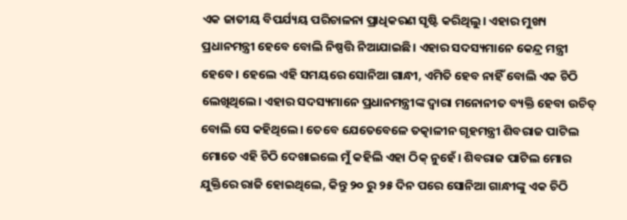ଏକ ଜାତୀୟ ବିପର୍ଯ୍ୟୟ ପରିଚାଳନା ପ୍ରାଧିକରଣ ସୃଷ୍ଟି କରିଥିଲୁ। ଏହାର ମୁଖ୍ୟ ପ୍ରଧାନମନ୍ତ୍ରୀ ହେବେ ବୋଲି ନିଷ୍ପତ୍ତି ନିଆଯାଇଛି। ଏହାର ସଦସ୍ୟମାନେ କେନ୍ଦ୍ର ମନ୍ତ୍ରୀ ହେବେ। ହେଲେ ଏହି ସମୟରେ ସୋନିଆ ଗାନ୍ଧୀ, ଏମିତି ହେବ ନାହିଁ ବୋଲି ଏକ ଚିଠି ଲେଖିଥିଲେ। ଏହାର ସଦସ୍ୟମାନେ ପ୍ରଧାନମନ୍ତ୍ରୀଙ୍କ ଦ୍ୱାରା ମନୋନୀତ ବ୍ୟକ୍ତି ହେବା ଉଚିତ୍ ବୋଲି ସେ କହିଥିଲେ। ତେବେ ଯେତେବେଳେ ତତ୍କାଳୀନ ଗୃହମନ୍ତ୍ରୀ ଶିବରାଜ ପାଟିଲ ମୋତେ ଏହି ଚିଠି ଦେଖାଇଲେ ମୁଁ କହିଲି ଏହା ଠିକ୍ ନୁହେଁ। ଶିବରାଜ ପାଟିଲ ମୋର ଯୁକ୍ତିରେ ରାଜି ହୋଇଥିଲେ, କିନ୍ତୁ ୨୦ ରୁ ୨୫ ଦିନ ପରେ ସୋନିଆ ଗାନ୍ଧୀଙ୍କୁ ଏକ ଚିଠି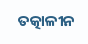ତତ୍କାଳୀନ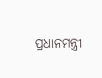ପ୍ରଧାନମନ୍ତ୍ରୀ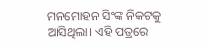ମନମୋହନ ସିଂଙ୍କ ନିକଟକୁ ଆସିଥିଲା। ଏହି ପତ୍ରରେ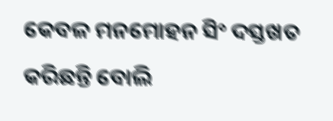କେବଳ ମନମୋହନ ସିଂ ଦସ୍ତଖତ କରିଛନ୍ତି ବୋଲି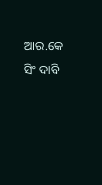ଆର.କେ ସିଂ ଦାବି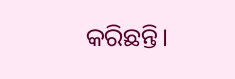କରିଛନ୍ତି।